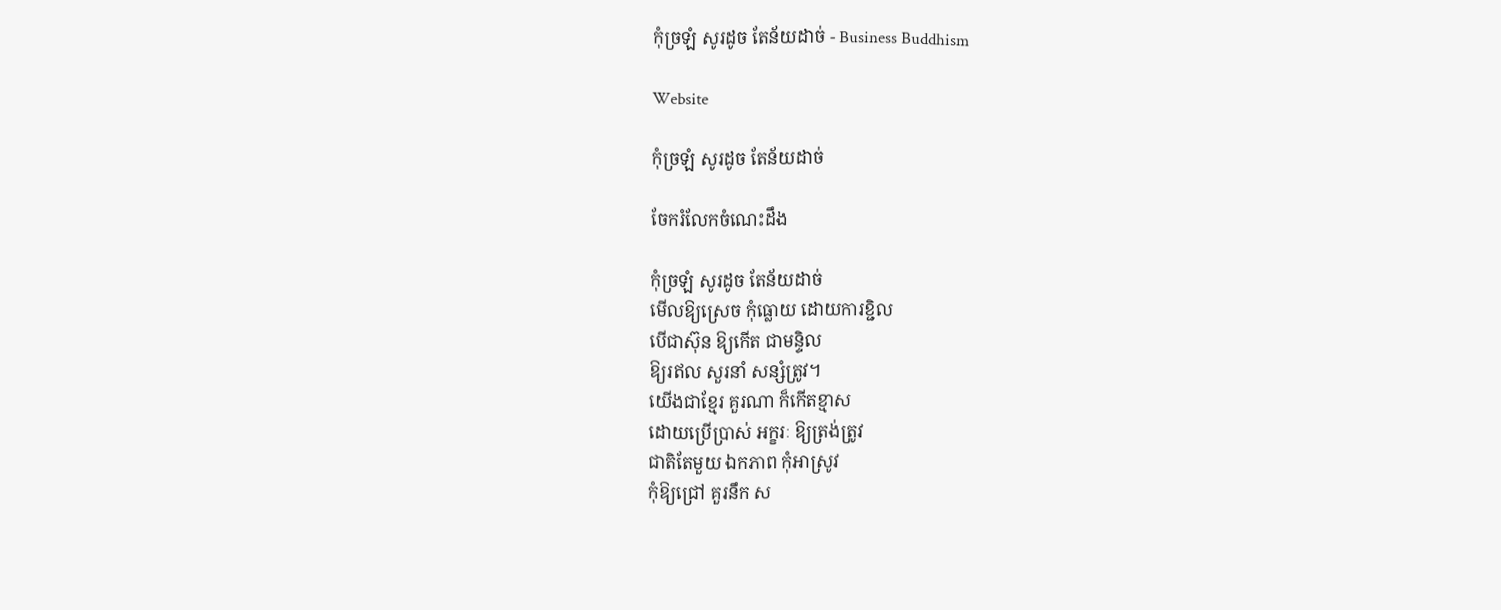កុំច្រឡំ សូរដូច តែន័យដាច់ - Business Buddhism

Website

កុំច្រឡំ សូរដូច តែន័យដាច់

ចែករំលែកចំណេះដឹង

កុំច្រឡំ សូរដូច តែន័យដាច់
មើលឱ្យស្រេច កុំធ្លោយ ដោយការខ្ជិល
បើជាស៊ុន ឱ្យកើត ជាមន្ទិល
ឱ្យរឥល សួរនាំ សន្សំត្រូវ។
យើងជាខ្មែរ គួរណា ក៏កើតខ្មាស
ដោយប្រើប្រាស់ អក្ខរៈ ឱ្យត្រង់ត្រូវ
ជាតិតែមួយ ឯកភាព កុំអាស្រូវ
កុំឱ្យជ្រៅ គួរនឹក ស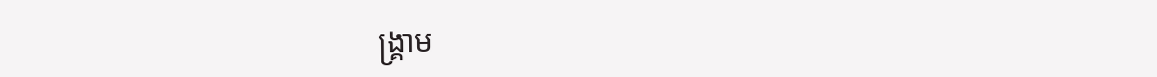ង្គ្រាម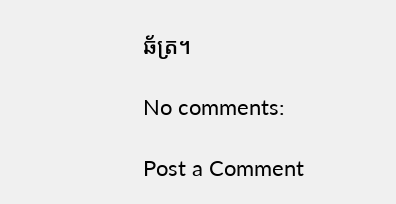ឆ័ត្រ។

No comments:

Post a Comment